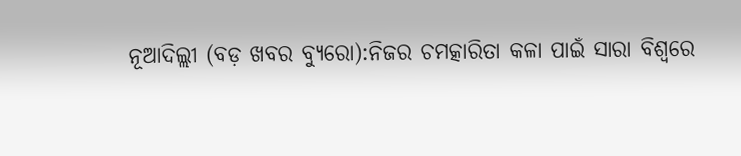ନୂଆଦିଲ୍ଲୀ (ବଡ଼ ଖବର ବ୍ୟୁରୋ):ନିଜର ଚମତ୍କାରିତା କଳା ପାଇଁ ସାରା ବିଶ୍ୱରେ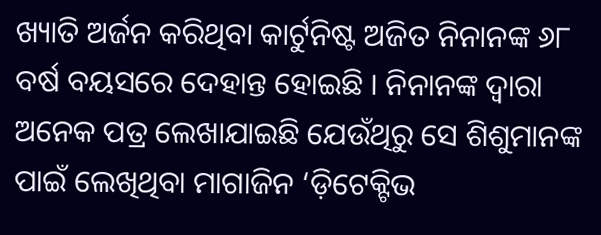ଖ୍ୟାତି ଅର୍ଜନ କରିଥିବା କାର୍ଟୁନିଷ୍ଟ ଅଜିତ ନିନାନଙ୍କ ୬୮ ବର୍ଷ ବୟସରେ ଦେହାନ୍ତ ହୋଇଛି । ନିନାନଙ୍କ ଦ୍ୱାରା ଅନେକ ପତ୍ର ଲେଖାଯାଇଛି ଯେଉଁଥିରୁ ସେ ଶିଶୁମାନଙ୍କ ପାଇଁ ଲେଖିଥିବା ମାଗାଜିନ ‘ଡ଼ିଟେକ୍ଟିଭ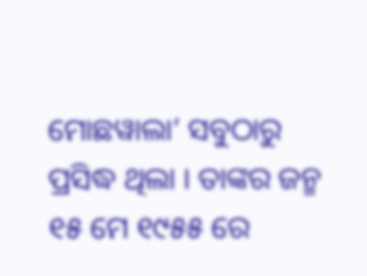ମୋଛୱାଲା’ ସବୁଠାରୁ ପ୍ରସିଦ୍ଧ ଥିଲା । ତାଙ୍କର ଜନ୍ମ ୧୫ ମେ ୧୯୫୫ ରେ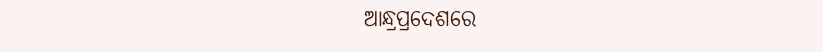ଆନ୍ଧ୍ରପ୍ରଦେଶରେ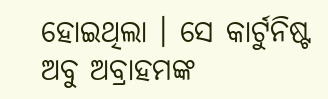ହୋଇଥିଲା । ସେ କାର୍ଟୁନିଷ୍ଟ ଅବୁ ଅବ୍ରାହମଙ୍କ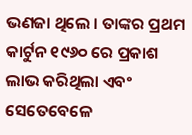ଭଣଜା ଥିଲେ । ତାଙ୍କର ପ୍ରଥମ କାର୍ଟୁନ ୧୯୬୦ ରେ ପ୍ରକାଶ ଲାଭ କରିଥିଲା ଏବଂ ସେତେବେଳେ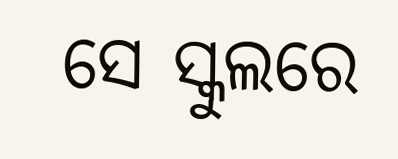ସେ ସ୍କୁଲରେ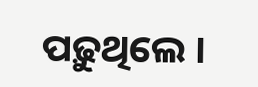ପଢ଼ୁଥିଲେ ।